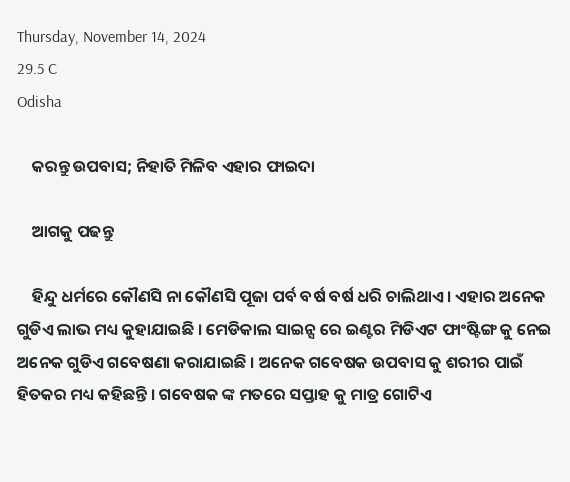Thursday, November 14, 2024
29.5 C
Odisha

    କରନ୍ତୁ ଉପବାସ; ନିହାତି ମିଳିବ ଏହାର ଫାଇଦା

    ଆଗକୁ ପଢନ୍ତୁ

    ହିନ୍ଦୁ ଧର୍ମରେ କୌଣସି ନା କୌଣସି ପୂଜା ପର୍ବ ବର୍ଷ ବର୍ଷ ଧରି ଚାଲିଥାଏ । ଏହାର ଅନେକ ଗୁଡିଏ ଲାଭ ମଧ୍ୟ କୁହାଯାଇଛି । ମେଡିକାଲ ସାଇନ୍ସ ରେ ଇଣ୍ଟର ମିଡିଏଟ ଫାଂଷ୍ଟିଙ୍ଗ କୁ ନେଇ ଅନେକ ଗୁଡିଏ ଗବେଷଣା କରାଯାଇଛି । ଅନେକ ଗବେଷକ ଉପବାସ କୁ ଶରୀର ପାଇଁ ହିତକର ମଧ୍ୟ କହିଛନ୍ତି । ଗବେଷକ ଙ୍କ ମତରେ ସପ୍ତାହ କୁ ମାତ୍ର ଗୋଟିଏ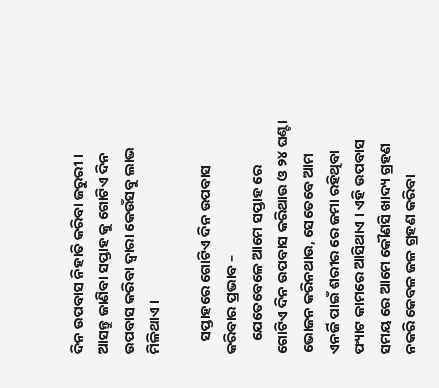ଦିନ ଉପବାସ ନିହାତି କରିବା ଜରୁରୀ । ଆସନ୍ତୁ ଜାଣିବା ସପ୍ତାହ କୁ ଗୋଟିଏ ଦିନ ଉପବାସ କରିବା ଦ୍ୱାରା କେଉଁସବୁ ଲାଭ ମିଳିଥାଏ ।

    ସପ୍ତାହରେ ଗୋଟିଏ ଦିନ ଉପବାସ କରିବାର ପ୍ରଭାବ –
    ଯେତେବେଳେ ଆମେ ସପ୍ତାହ ରେ ଗୋଟିଏ ଦିନ ଉପବାସ କରିଥାଉ ଓ ୨୪ ଘଣ୍ଟା ଭୋଜନ କରିନଥାଉ, ସେତେବେ ଆମ ଏନର୍ଜି ପାଇଁ ଶରୀର ରେ ଜମା ରହିଥିବା ଫ୍ୟାଟ କାମରେ ଆସିଥାଏ । ଏହି ଉପବାସ ସମୟ ରେ ଆମେ କୌଣସି ଖାଦ୍ୟ ଗ୍ରହଣ ନକରି କେବଳ ଜଳ ଗ୍ରହଣ କରିବା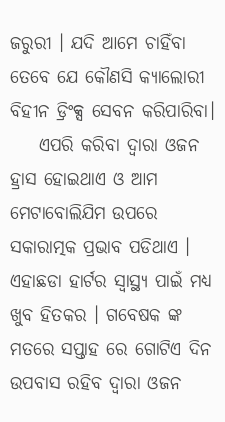ଜରୁରୀ । ଯଦି ଆମେ ଚାହିଁବା ତେବେ ଯେ କୌଣସି କ୍ୟାଲୋରୀ ବିହୀନ ଡ୍ରିଂକ୍ସ ସେବନ କରିପାରିବା।
    ଏପରି କରିବା ଦ୍ୱାରା ଓଜନ ହ୍ରାସ ହୋଇଥାଏ ଓ ଆମ ମେଟାବୋଲିଯିମ ଉପରେ ସକାରାତ୍ମକ ପ୍ରଭାବ ପଡିଥାଏ । ଏହାଛଡା ହାର୍ଟର ସ୍ୱାସ୍ଥ୍ୟ ପାଇଁ ମଧ୍ୟ ଖୁବ ହିତକର । ଗବେଷକ ଙ୍କ ମତରେ ସପ୍ତାହ ରେ ଗୋଟିଏ ଦିନ ଉପବାସ ରହିବ ଦ୍ୱାରା ଓଜନ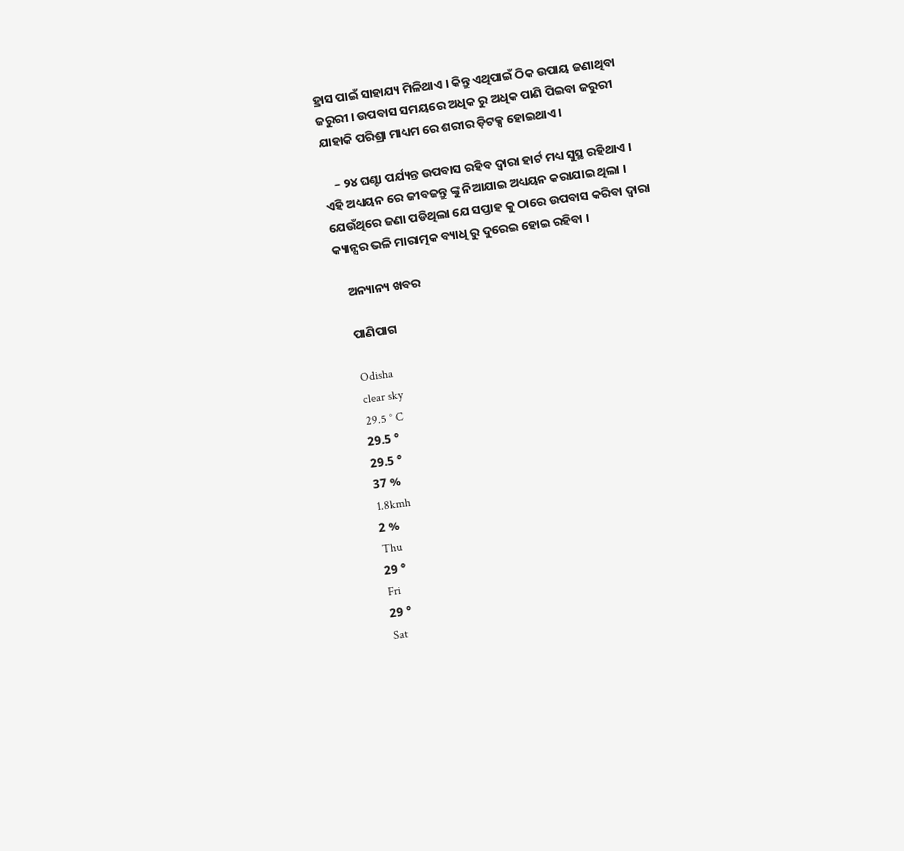ହ୍ରାସ ପାଇଁ ସାହାଯ୍ୟ ମିଳିଥାଏ । କିନ୍ତୁ ଏଥିପାଇଁ ଠିକ ଉପାୟ ଜଣାଥିବା ଜରୁରୀ । ଉପବାସ ସମୟରେ ଅଧିକ ରୁ ଅଧିକ ପାଣି ପିଇବା ଜରୁରୀ ଯାହାକି ପରିଶ୍ରା ମାଧ୍ୟମ ରେ ଶରୀର ଡ଼ିଟକ୍ସ ହୋଇଥାଏ।

    – ୨୪ ଘଣ୍ଟା ପର୍ଯ୍ୟନ୍ତ ଉପବାସ ରହିବ ଦ୍ୱାରା ହାର୍ଟ ମଧ୍ୟ ସୁସ୍ଥ ରହିଥାଏ । ଏହି ଅଧ୍ୟୟନ ରେ ଜୀବଜନ୍ତୁ ଙ୍କୁ ନିଆଯାଇ ଅଧ୍ୟୟନ କରାଯାଇ ଥିଲା । ଯେଉଁଥିରେ ଜଣା ପଡିଥିଲା ଯେ ସପ୍ତାହ କୁ ଠାରେ ଉପବାସ କରିବା ଦ୍ୱାରା କ୍ୟାନ୍ସର ଭଳି ମାରାତ୍ମକ ବ୍ୟାଧି ରୁ ଦୁରେଇ ହୋଇ ରହିବା ।

    ଅନ୍ୟାନ୍ୟ ଖବର

    ପାଣିପାଗ

    Odisha
    clear sky
    29.5 ° C
    29.5 °
    29.5 °
    37 %
    1.8kmh
    2 %
    Thu
    29 °
    Fri
    29 °
    Sat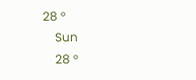28 °
    Sun
    28 °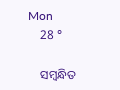Mon
    28 °

    ସମ୍ବନ୍ଧିତ